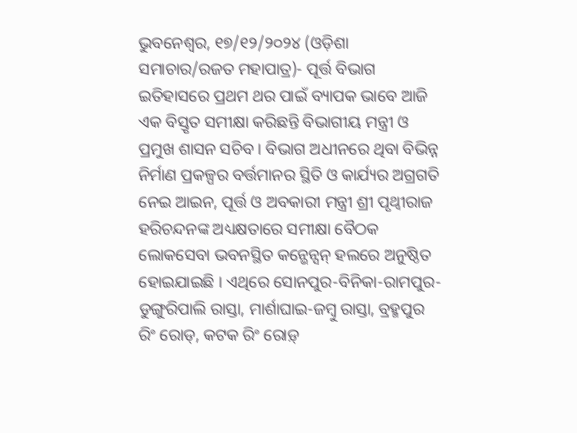ଭୁବନେଶ୍ୱର, ୧୭/୧୨/୨୦୨୪ (ଓଡ଼ିଶା ସମାଚାର/ରଜତ ମହାପାତ୍ର)- ପୂର୍ତ୍ତ ବିଭାଗ ଇତିହାସରେ ପ୍ରଥମ ଥର ପାଇଁ ବ୍ୟାପକ ଭାବେ ଆଜି ଏକ ବିସ୍ତୃତ ସମୀକ୍ଷା କରିଛନ୍ତି ବିଭାଗୀୟ ମନ୍ତ୍ରୀ ଓ ପ୍ରମୁଖ ଶାସନ ସଚିବ । ବିଭାଗ ଅଧୀନରେ ଥିବା ବିଭିନ୍ନ ନିର୍ମାଣ ପ୍ରକଳ୍ପର ବର୍ତ୍ତମାନର ସ୍ଥିତି ଓ କାର୍ଯ୍ୟର ଅଗ୍ରଗତି ନେଇ ଆଇନ, ପୂର୍ତ୍ତ ଓ ଅବକାରୀ ମନ୍ତ୍ରୀ ଶ୍ରୀ ପୃଥ୍ୱୀରାଜ ହରିଚନ୍ଦନଙ୍କ ଅଧ୍ୟକ୍ଷତାରେ ସମୀକ୍ଷା ବୈଠକ ଲୋକସେବା ଭବନସ୍ଥିତ କନ୍ଭେନ୍ସନ୍ ହଲରେ ଅନୁଷ୍ଠିତ ହୋଇଯାଇଛି । ଏଥିରେ ସୋନପୁର-ବିନିକା-ରାମପୁର-ଡୁଙ୍ଗୁରିପାଲି ରାସ୍ତା, ମାର୍ଶାଘାଇ-ଜମ୍ବୁ ରାସ୍ତା, ବ୍ରହ୍ମପୁର ରିଂ ରୋଡ୍, କଟକ ରିଂ ରୋଡ଼୍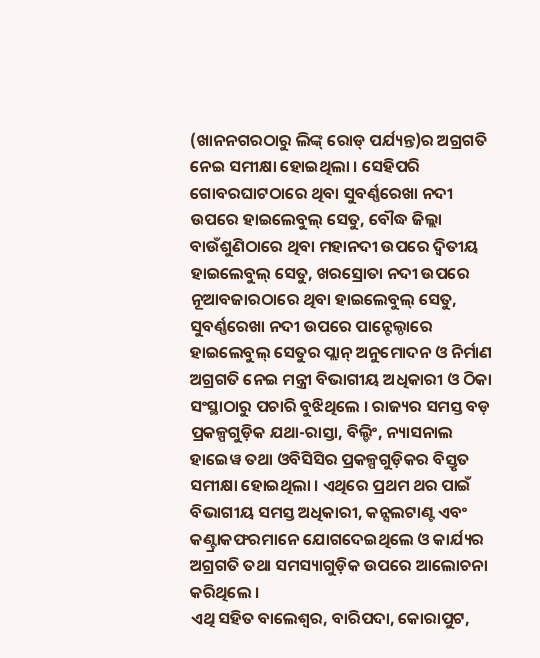(ଖାନନଗରଠାରୁ ଲିଙ୍କ୍ ରୋଡ୍ ପର୍ଯ୍ୟନ୍ତ)ର ଅଗ୍ରଗତି ନେଇ ସମୀକ୍ଷା ହୋଇଥିଲା । ସେହିପରି ଗୋବରଘାଟଠାରେ ଥିବା ସୁବର୍ଣ୍ଣରେଖା ନଦୀ ଉପରେ ହାଇଲେବୁଲ୍ ସେତୁ, ବୌଦ୍ଧ ଜିଲ୍ଲା ବାଉଁଶୁଣିଠାରେ ଥିବା ମହାନଦୀ ଉପରେ ଦ୍ୱିତୀୟ ହାଇଲେବୁଲ୍ ସେତୁ, ଖରସ୍ରୋତା ନଦୀ ଉପରେ ନୂଆବଜାରଠାରେ ଥିବା ହାଇଲେବୁଲ୍ ସେତୁ, ସୁବର୍ଣ୍ଣରେଖା ନଦୀ ଉପରେ ପାନ୍ଟେଲ୍ଠାରେ ହାଇଲେବୁଲ୍ ସେତୁର ପ୍ଲାନ୍ ଅନୁମୋଦନ ଓ ନିର୍ମାଣ ଅଗ୍ରଗତି ନେଇ ମନ୍ତ୍ରୀ ବିଭାଗୀୟ ଅଧିକାରୀ ଓ ଠିକା ସଂସ୍ଥାଠାରୁ ପଚାରି ବୁଝିଥିଲେ । ରାଜ୍ୟର ସମସ୍ତ ବଡ଼ ପ୍ରକଳ୍ପଗୁଡ଼ିକ ଯଥା-ରାସ୍ତା, ବିଲ୍ଡିଂ, ନ୍ୟାସନାଲ ହାଇେୱ ତଥା ଓବିସିସିର ପ୍ରକଳ୍ପଗୁଡ଼ିକର ବିସ୍ତୃତ ସମୀକ୍ଷା ହୋଇଥିଲା । ଏଥିରେ ପ୍ରଥମ ଥର ପାଇଁ ବିଭାଗୀୟ ସମସ୍ତ ଅଧିକାରୀ, କନ୍ସଲଟାଣ୍ଟ ଏବଂ କଣ୍ଟ୍ରାକଫରମାନେ ଯୋଗଦେଇଥିଲେ ଓ କାର୍ଯ୍ୟର ଅଗ୍ରଗତି ତଥା ସମସ୍ୟାଗୁଡ଼ିକ ଉପରେ ଆଲୋଚନା କରିଥିଲେ ।
ଏଥି ସହିତ ବାଲେଶ୍ୱର, ବାରିପଦା, କୋରାପୁଟ,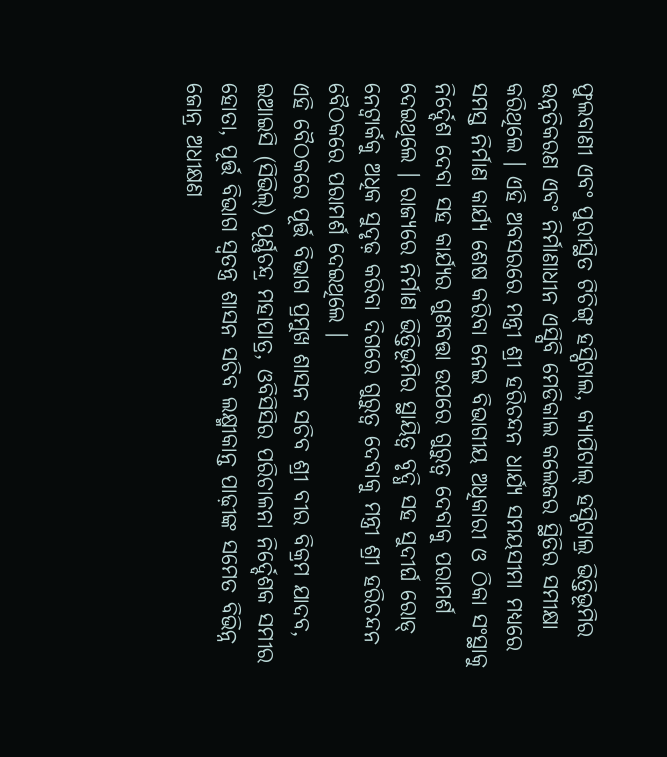ଫୁଲବାଣୀ ଏବଂ ପୁରୀସ୍ଥିତ ଟିଚିଙ୍ଗ୍ ହସ୍ପିଟାଲ, କ୍ୟାପିଟାଲ୍ ହସ୍ପିଟାଲ୍ର ଭିତ୍ତିଭୂମିର ଉନ୍ନତିକରଣ ଏବଂ ନିର୍ମାଣାଧୀନ ଏସ୍ସିବି ମେଡିକାଲ କଲେଜର ସ୍ଥିତିର ସମୀକ୍ଷା କରିଥିଲେ । ଏହି ଅବସରରେ ମନ୍ତ୍ରୀ ଶ୍ରୀ ହରିଚନ୍ଦନ ଧାର୍ଯ୍ୟ ସମୟସୀମା ମଧ୍ୟରେ ସମସ୍ତ ନିର୍ମାଣ କାର୍ଯ୍ୟ ଶେଷ କରିବା ନେଇ ବିଭାଗୀୟ ଅଧିକାରୀ ଓ ଠିକା ସଂସ୍ଥାକୁ ନିର୍ଦ୍ଦେଶ ଦେବା ସହ କାର୍ଯ୍ୟର ଗୁଣବତ୍ତା ଉପରେ ଗୁରୁତ୍ୱ ଦେବାକୁ ପରାମର୍ଶ ଦେଇଥିଲେ । ରାଜ୍ୟରେ ନିର୍ମାଣ ଭିତ୍ତିଭୂମିର ସ୍ଥାୟିତ୍ୱ ବୃଦ୍ଧି ସହ ସୁଦୀର୍ଘ ରୋଡ୍ ନେଟ୍ୱାର୍କକୁ ଅଧିକ ସୁଦୃଢ଼ କରିବା ଦିଗରେ ଗୁରୁତ୍ୱ ଦେବାକୁ ମନ୍ତ୍ରୀ ଶ୍ରୀ ହରିଚନ୍ଦନ ବୈଠକରେ ପରାମର୍ଶ ଦେଇଥିଲେ ।
ଏହି ବୈଠକରେ ପୂର୍ତ୍ତ ବିଭାଗ ପ୍ରମୁଖ ଶାସନ ସଚିବ ଶ୍ରୀ ବୀର ବିକ୍ରମ ଯାଦବ, ଇଆଇସି (ସିଭିଲ୍) ପୂର୍ଣ୍ଣଚନ୍ଦ୍ର ମହାପାତ୍ର, ଓବିସିସିର ପରିଚାଳନା ନିର୍ଦ୍ଦେଶକ ସମୀର ହୋତା, ପୂର୍ତ୍ତ ବିଭାଗ ସ୍ୱତନ୍ତ୍ର ଶାସନ ସଚିବ ଲକ୍ଷ୍ମୀକାନ୍ତ ପାଢ଼ୀଙ୍କ ସମେତ ବିଭିନ୍ନ ଜୋନ୍ର ଅଧୀକ୍ଷଣ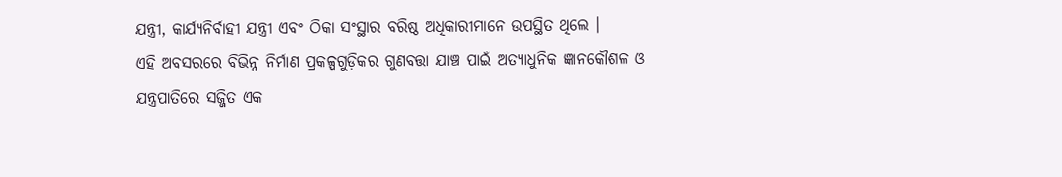ଯନ୍ତ୍ରୀ, କାର୍ଯ୍ୟନିର୍ବାହୀ ଯନ୍ତ୍ରୀ ଏବଂ ଠିକା ସଂସ୍ଥାର ବରିଷ୍ଠ ଅଧିକାରୀମାନେ ଉପସ୍ଥିତ ଥିଲେ ।
ଏହି ଅବସରରେ ବିଭିନ୍ନ ନିର୍ମାଣ ପ୍ରକଳ୍ପଗୁଡ଼ିକର ଗୁଣବତ୍ତା ଯାଞ୍ଚ ପାଇଁ ଅତ୍ୟାଧୁନିକ ଜ୍ଞାନକୌଶଳ ଓ ଯନ୍ତ୍ରପାତିରେ ସଜ୍ଜିତ ଏକ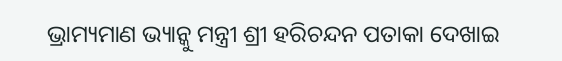ଭ୍ରାମ୍ୟମାଣ ଭ୍ୟାନ୍କୁ ମନ୍ତ୍ରୀ ଶ୍ରୀ ହରିଚନ୍ଦନ ପତାକା ଦେଖାଇ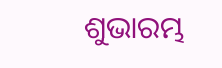ଶୁଭାରମ୍ଭ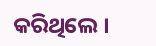କରିଥିଲେ ।